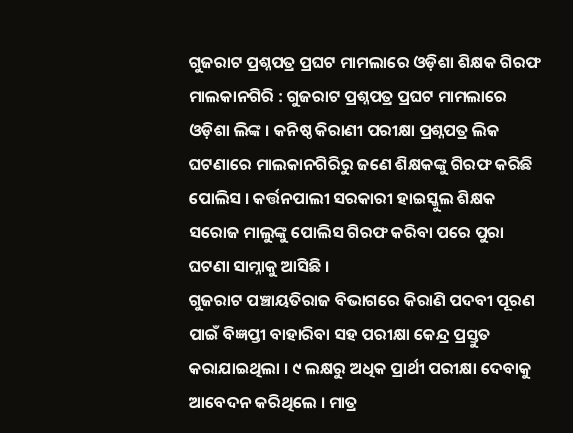ଗୁଜରାଟ ପ୍ରଶ୍ନପତ୍ର ପ୍ରଘଟ ମାମଲାରେ ଓଡ଼ିଶା ଶିକ୍ଷକ ଗିରଫ
ମାଲକାନଗିରି : ଗୁଜରାଟ ପ୍ରଶ୍ନପତ୍ର ପ୍ରଘଟ ମାମଲାରେ ଓଡ଼ିଶା ଲିଙ୍କ । କନିଷ୍ଠ କିରାଣୀ ପରୀକ୍ଷା ପ୍ରଶ୍ନପତ୍ର ଲିକ ଘଟଣାରେ ମାଲକାନଗିରିରୁ ଜଣେ ଶିକ୍ଷକଙ୍କୁ ଗିରଫ କରିଛି ପୋଲିସ । କର୍ତ୍ତନପାଲୀ ସରକାରୀ ହାଇସ୍କୁଲ ଶିକ୍ଷକ ସରୋଜ ମାଲୁଙ୍କୁ ପୋଲିସ ଗିରଫ କରିବା ପରେ ପୁରା ଘଟଣା ସାମ୍ନାକୁ ଆସିଛି ।
ଗୁଜରାଟ ପଞ୍ଚାୟତିରାଜ ବିଭାଗରେ କିରାଣି ପଦବୀ ପୂରଣ ପାଇଁ ବିଜ୍ଞପ୍ତୀ ବାହାରିବା ସହ ପରୀକ୍ଷା କେନ୍ଦ୍ର ପ୍ରସ୍ତୁତ କରାଯାଇଥିଲା । ୯ ଲକ୍ଷରୁ ଅଧିକ ପ୍ରାର୍ଥୀ ପରୀକ୍ଷା ଦେବାକୁ ଆବେଦନ କରିଥିଲେ । ମାତ୍ର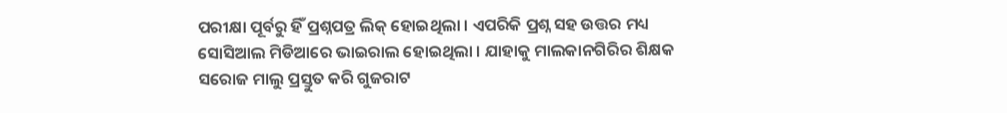ପରୀକ୍ଷା ପୂର୍ବରୁ ହିଁ ପ୍ରଶ୍ନପତ୍ର ଲିକ୍ ହୋଇଥିଲା । ଏପରିକି ପ୍ରଶ୍ନ ସହ ଉତ୍ତର ମଧ୍ୟ ସୋସିଆଲ ମିଡିଆରେ ଭାଇରାଲ ହୋଇଥିଲା । ଯାହାକୁ ମାଲକାନଗିରିର ଶିକ୍ଷକ ସରୋଜ ମାଲୁ ପ୍ରସ୍ତୁତ କରି ଗୁଜରାଟ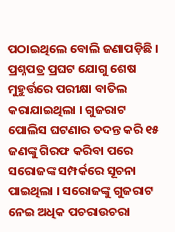ପଠାଇଥିଲେ ବୋଲି ଜଣାପଡ଼ିଛି ।
ପ୍ରଶ୍ନପତ୍ର ପ୍ରଘଟ ଯୋଗୁ ଶେଷ ମୁହୁର୍ତ୍ତରେ ପରୀକ୍ଷା ବାତିଲ କରାଯାଇଥିଲା । ଗୁଜରାଟ ପୋଲିସ ଘଟଣାର ତଦନ୍ତ କରି ୧୫ ଜଣଙ୍କୁ ଗିରଫ କରିବା ପରେ ସରୋଜଙ୍କ ସମ୍ପର୍କରେ ସୂଚନା ପାଇଥିଲା । ସରୋଜଙ୍କୁ ଗୁଜରାଟ ନେଇ ଅଧିକ ପଚରାଉଚରା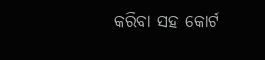କରିବା ସହ କୋର୍ଟ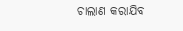ଚାଲାଣ କରାଯିବ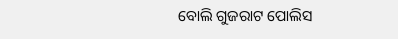ବୋଲି ଗୁଜରାଟ ପୋଲିସ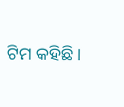ଟିମ କହିଛି ।